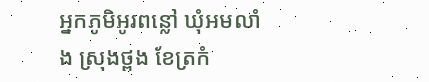អ្នកភូមិអូរពន្លៅ ឃុំអមលាំង ស្រុងថ្ពង ខែត្រកំ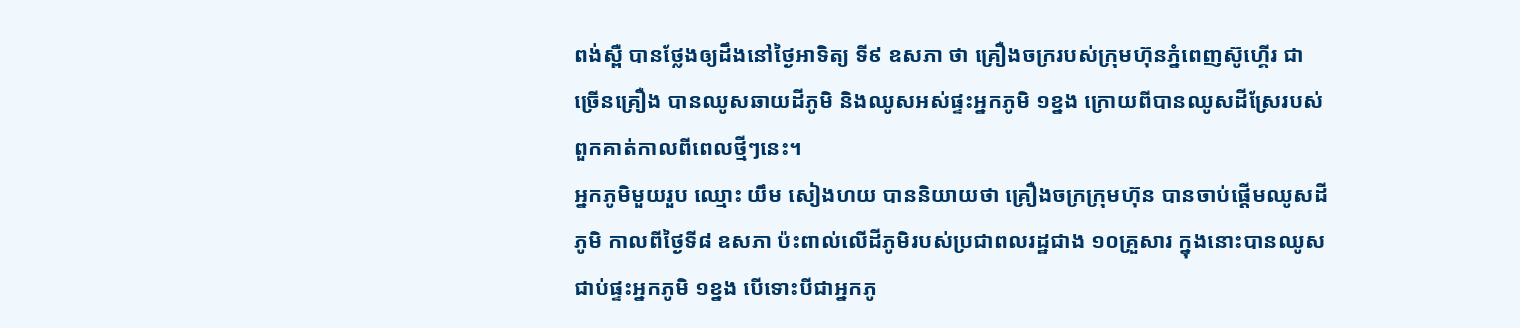ពង់ស្ពឺ បានថ្លែងឲ្យដឹងនៅថ្ងៃអាទិត្យ ទី៩ ឧសភា ថា គ្រឿងចក្ររបស់ក្រុមហ៊ុនភ្នំពេញស៊ូហ្គើរ ជាច្រើនគ្រឿង បានឈូសឆាយដីភូមិ និងឈូសអស់ផ្ទះអ្នកភូមិ ១ខ្នង ក្រោយពីបានឈូសដីស្រែរបស់ពួកគាត់កាលពីពេលថ្មីៗនេះ។
អ្នកភូមិមួយរួប ឈ្មោះ យឹម សៀងហយ បាននិយាយថា គ្រឿងចក្រក្រុមហ៊ុន បានចាប់ផ្ដើមឈូសដីភូមិ កាលពីថ្ងៃទី៨ ឧសភា ប៉ះពាល់លើដីភូមិរបស់ប្រជាពលរដ្ឋជាង ១០គ្រួសារ ក្នុងនោះបានឈូសជាប់ផ្ទះអ្នកភូមិ ១ខ្នង បើទោះបីជាអ្នកភូ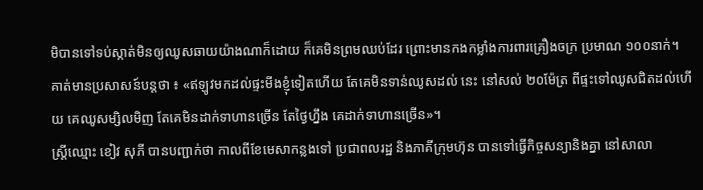មិបានទៅទប់ស្កាត់មិនឲ្យឈូសឆាយយ៉ាងណាក៏ដោយ ក៏គេមិនព្រមឈប់ដែរ ព្រោះមានកងកម្លាំងការពារគ្រឿងចក្រ ប្រមាណ ១០០នាក់។
គាត់មានប្រសាសន៍បន្តថា ៖ «ឥឡូវមកដល់ផ្ទះមីងខ្ញុំទៀតហើយ តែគេមិនទាន់ឈូសដល់ នេះ នៅសល់ ២០ម៉ែត្រ ពីផ្ទះទៅឈូសជិតដល់ហើយ គេឈូសម្សិលមិញ តែគេមិនដាក់ទាហានច្រើន តែថ្ងៃហ្នឹង គេដាក់ទាហានច្រើន»។
ស្ត្រីឈ្មោះ ខៀវ សុភី បានបញ្ជាក់ថា កាលពីខែមេសាកន្លងទៅ ប្រជាពលរដ្ឋ និងភាគីក្រុមហ៊ុន បានទៅធ្វើកិច្ចសន្យានិងគ្នា នៅសាលា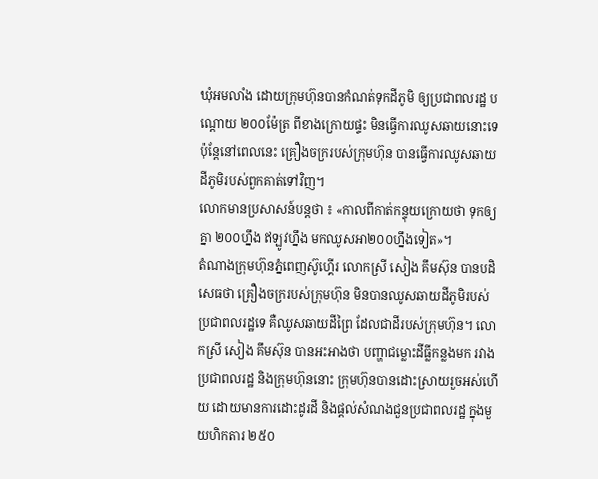ឃុំអមលាំង ដោយក្រុមហ៊ុនបានកំណត់ទុកដីភូមិ ឲ្យប្រជាពលរដ្ឋ បណ្ដោយ ២០០ម៉ែត្រ ពីខាងក្រោយផ្ទះ មិនធ្វើការឈូសឆាយនោះទេ ប៉ុន្តែនៅពេលនេះ គ្រឿងចក្ររបស់ក្រុមហ៊ុន បានធ្វើការឈូសឆាយដីភូមិរបស់ពួកគាត់ទៅវិញ។
លោកមានប្រសាសន៍បន្តថា ៖ «កាលពីកាត់កន្ទុយក្រោយថា ទុកឲ្យគ្នា ២០០ហ្នឹង ឥឡូវហ្នឹង មកឈូសអា២០០ហ្នឹងទៀត»។
តំណាងក្រុមហ៊ុនភ្នំពេញស៊ូហ្គើរ លោកស្រី សៀង គឹមស៊ុន បានបដិសេធថា គ្រឿងចក្ររបស់ក្រុមហ៊ុន មិនបានឈូសឆាយដីភូមិរបស់ប្រជាពលរដ្ឋទេ គឺឈូសឆាយដីព្រៃ ដែលជាដីរបស់ក្រុមហ៊ុន។ លោកស្រី សៀង គឹមស៊ុន បានអះអាងថា បញ្ហាជម្លោះដីធ្លីកន្លងមក រវាងប្រជាពលរដ្ឋ និងក្រុមហ៊ុននោះ ក្រុមហ៊ុនបានដោះស្រាយរួចអស់ហើយ ដោយមានការដោះដូរដី និងផ្ដល់សំណងជួនប្រជាពលរដ្ឋ ក្នុងមួយហិកតារ ២៥០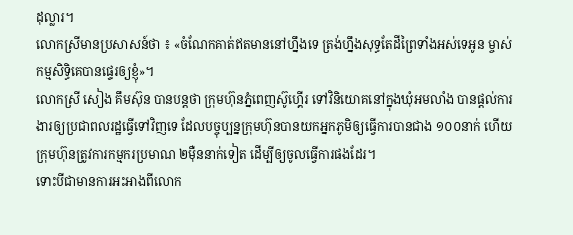ដុល្លារ។
លោកស្រីមានប្រសាសន៍ថា ៖ «ចំណែកគាត់ឥតមាននៅហ្នឹងទេ ត្រង់ហ្នឹងសុទ្ធតែដីព្រៃទាំងអស់ទេអូន ម្ចាស់កម្មសិទ្ធិគេបានផ្ទេរឲ្យខ្ញុំ»។
លោកស្រី សៀង គឹមស៊ុន បានបន្តថា ក្រុមហ៊ុនភ្នំពេញស៊ូហ្គើរ ទៅវិនិយោគនៅក្នុងឃុំអមលាំង បានផ្ដល់ការងារឲ្យប្រជាពលរដ្ឋធ្វើទៅវិញទេ ដែលបច្ចុប្បន្នក្រុមហ៊ុនបានយកអ្នកភូមិឲ្យធ្វើការបានជាង ១០០នាក់ ហើយក្រុមហ៊ុនត្រូវការកម្មករប្រមាណ ២ម៉ឺននាក់ទៀត ដើម្បីឲ្យចូលធ្វើការផងដែរ។
ទោះបីជាមានការអះអាងពីលោក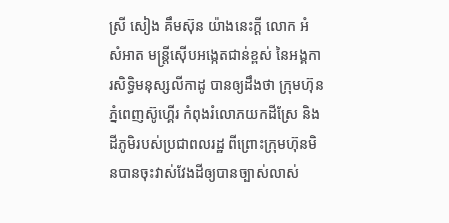ស្រី សៀង គឹមស៊ុន យ៉ាងនេះក្ដី លោក អំ សំអាត មន្ត្រីស៊ើបអង្កេតជាន់ខ្ពស់ នៃអង្គការសិទ្ធិមនុស្សលីកាដូ បានឲ្យដឹងថា ក្រុមហ៊ុនភ្នំពេញស៊ូហ្គើរ កំពុងរំលោភយកដីស្រែ និងដីភូមិរបស់ប្រជាពលរដ្ឋ ពីព្រោះក្រុមហ៊ុនមិនបានចុះវាស់វែងដីឲ្យបានច្បាស់លាស់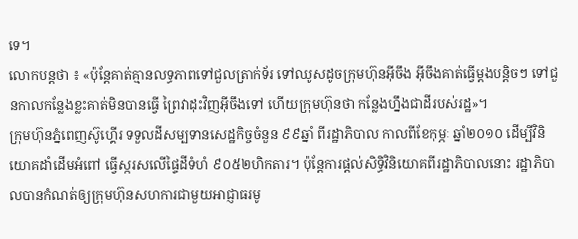ទេ។
លោកបន្តថា ៖ «ប៉ុន្តែគាត់គ្មានលទ្ធភាពទៅជួលត្រាក់ទ័រ ទៅឈូសដូចក្រុមហ៊ុនអ៊ីចឹង អ៊ីចឹងគាត់ធ្វើម្ដងបន្តិចៗ ទៅជួនកាលកន្លែងខ្លះគាត់មិនបានធ្វើ ព្រៃវាដុះវិញអ៊ីចឹងទៅ ហើយក្រុមហ៊ុនថា កន្លែងហ្នឹងជាដីរបស់រដ្ឋ»។
ក្រុមហ៊ុនភ្នំពេញស៊ូហ្គើរ ទទួលដីសម្បទានសេដ្ឋកិច្ចចំនួន ៩៩ឆ្នាំ ពីរដ្ឋាភិបាល កាលពីខែកុម្ភៈ ឆ្នាំ២០១០ ដើម្បីវិនិយោគដាំដើមអំពៅ ធ្វើស្ករសលើផ្ទៃដីទំហំ ៩០៥២ហិកតារ។ ប៉ុន្តែការផ្ដល់សិទ្ធិវិនិយោគពីរដ្ឋាភិបាលនោះ រដ្ឋាភិបាលបានកំណត់ឲ្យក្រុមហ៊ុនសហការជាមួយអាជ្ញាធរមូ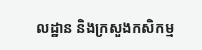លដ្ឋាន និងក្រសួងកសិកម្ម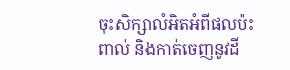ចុះសិក្សាលំអិតអំពីផលប៉ះពាល់ និងកាត់ចេញនូវដី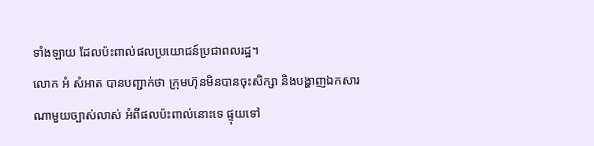ទាំងឡាយ ដែលប៉ះពាល់ផលប្រយោជន៍ប្រជាពលរដ្ឋ។
លោក អំ សំអាត បានបញ្ជាក់ថា ក្រុមហ៊ុនមិនបានចុះសិក្សា និងបង្ហាញឯកសារណាមួយច្បាស់លាស់ អំពីផលប៉ះពាល់នោះទេ ផ្ទុយទៅ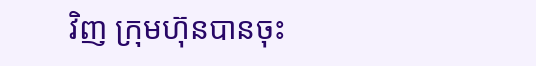វិញ ក្រុមហ៊ុនបានចុះ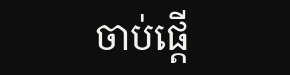ចាប់ផ្ដើ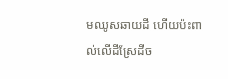មឈូសឆាយដី ហើយប៉ះពាល់លើដីស្រែដីច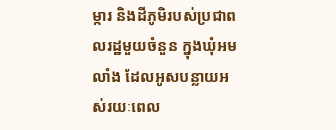ម្ការ និងដីភូមិរបស់ប្រជាពលរដ្ឋមួយចំនួន ក្នុងឃុំអមលាំង ដែលអូសបន្លាយអស់រយៈពេល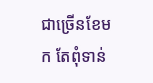ជាច្រើនខែមក តែពុំទាន់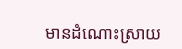មានដំណោះស្រាយ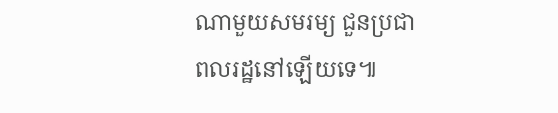ណាមួយសមរម្យ ជួនប្រជាពលរដ្ឋនៅឡើយទេ៕